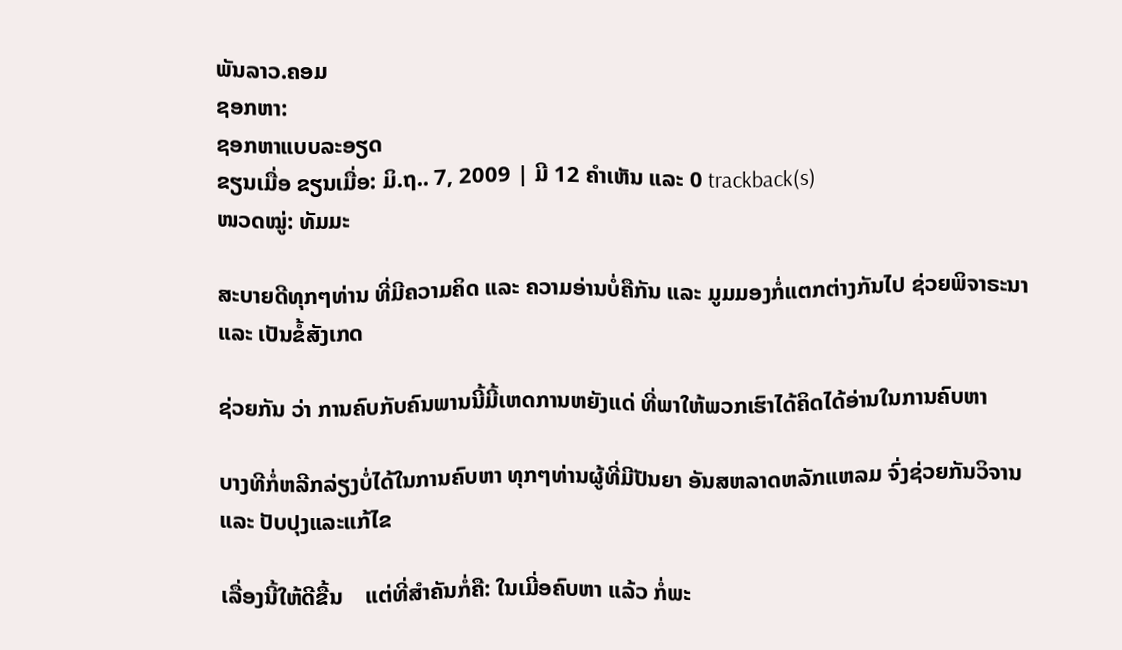ພັນລາວ.ຄອມ
ຊອກຫາ:
ຊອກຫາແບບລະອຽດ
ຂຽນເມື່ອ ຂຽນເມື່ອ: ມິ.ຖ.. 7, 2009 | ມີ 12 ຄຳເຫັນ ແລະ 0 trackback(s)
ໜວດໝູ່: ທັມມະ

ສະບາຍດີທຸກໆທ່ານ ທີ່ມີຄວາມຄິດ ແລະ ຄວາມອ່ານບໍ່ຄືກັນ ແລະ ມູມມອງກໍ່ແຕກຕ່າງກັນໄປ ຊ່ວຍພິຈາຣະນາ ແລະ ເປັນຂໍ້ສັງເກດ

ຊ່ວຍກັນ ວ່າ ການຄົບກັບຄົນພານນີ້ມີ້ເຫດການຫຍັງແດ່ ທີ່ພາໃຫ້ພວກເຮົາໄດ້ຄິດໄດ້ອ່ານໃນການຄົບຫາ

ບາງທີກໍ່ຫລີກລ່ຽງບໍ່ໄດ້ໃນການຄົບຫາ ທຸກໆທ່ານຜູ້ທີ່ມີປັນຍາ ອັນສຫລາດຫລັກແຫລມ ຈົ່ງຊ່ວຍກັນວິຈານ ແລະ ປັບປຸງແລະແກ້ໄຂ

ເລື່ອງນີ້ໃຫ້ດີຂື້ນ    ແຕ່ທີ່ສຳຄັນກໍ່ຄື: ໃນເມີ່ອຄົບຫາ ແລ້ວ ກໍ່ພະ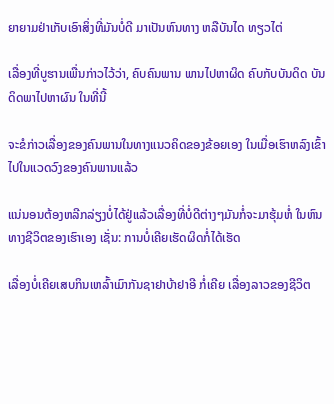ຍາຍາມຢ່າເກັບເອົາສິ່ງທີ່ມັນບໍ່ດີ ມາເປັນຫົນທາງ ຫລືບັນໄດ ທຽວໄຕ່

ເລື່ອງທີ່ບູຮານເພື່ນກ່າວໄວ້ວ່າ, ຄົບຄົນພານ ພານໄປຫາຜິດ ຄົບກັບບັນດິດ ບັນດິດພາໄປຫາຜົນ ໃນທີ່ນີ້

ຈະຂໍກ່າວເລື່ອງຂອງຄົນພານໃນທາງແນວຄິດຂອງຂ້ອຍເອງ ໃນເມື່ອເຮົາຫລົງເຂົ້າໄປໃນແວດວົງຂອງຄົນພານແລ້ວ

ແນ່ນອນຕ້ອງຫລີກລ່ຽງບໍ່ໄດ້ຢູ່ແລ້ວເລື່ອງທີ່ບໍ່ດີຕ່າງໆມັນກໍ່ຈະມາຮຸ້ມຫໍ່ ໃນຫົນທາງຊີວິຕຂອງເຮົາເອງ ເຊັ່ນ: ການບໍ່ເຄີຍເຮັດຜິດກໍ່ໄດ້ເຮັດ

ເລື່ອງບໍ່ເຄີຍເສບກິນເຫລົ້າເມົາກັນຊາຢາບ້າຢາອີ ກໍ່ເຄີຍ ເລື່ອງລາວຂອງຊີວິຕ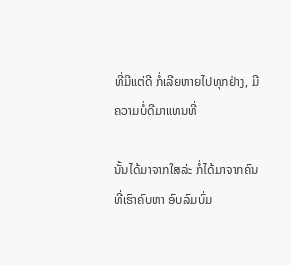ທີ່ມີແຕ່ດີ ກໍ່ເລີຍຫາຍໄປທຸກຢ່າງ, ມີຄວາມບໍ່ດີມາແທນທີ່

ນັ້ນໄດ້ມາຈາກໃສລ່ະ ກໍ່ໄດ້ມາຈາກຄົນທີ່ເຮົາຄົບຫາ ອົບລົມບົ່ມ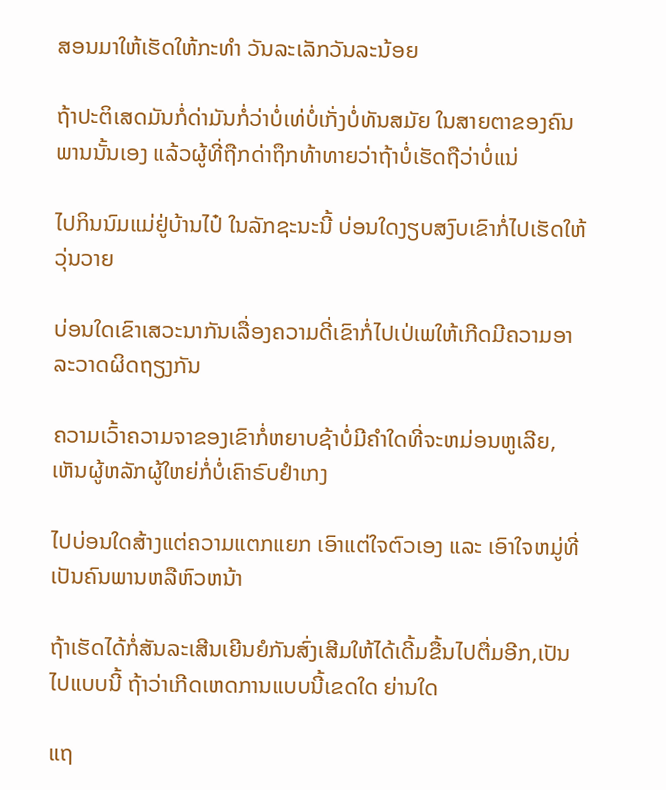ສອນມາໃຫ້ເຮັດໃຫ້ກະທຳ ວັນລະເລັກວັນລະນ້ອຍ

ຖ້າປະຕິເສດມັນກໍ່ດ່າມັນກໍ່ວ່າບໍ່ເທ່ບໍ່ເກັ່ງບໍ່ທັນສມັຍ ໃນສາຍຕາຂອງຄົນພານນັ້ນເອງ ແລ້ວຜູ້ທີ່ຖືກດ່າຖຶກທ້າທາຍວ່າຖ້າບໍ່ເຮັດຖືວ່າບໍ່ແນ່

ໄປກິນນົມແມ່ຢູ່ບ້ານໄປ໋ ໃນລັກຊະນະນີ້ ບ່ອນໃດງຽບສງົບເຂົາກໍ່ໄປເຮັດໃຫ້ວຸ່ນວາຍ

ບ່ອນໃດເຂົາເສວະນາກັນເລື່ອງຄວາມດີ່ເຂົາກໍ່ໄປເປ່ເພໃຫ້ເກີດມີຄວາມອາລະວາດຜິດຖຽງກັນ

ຄວາມເວົ້າຄວາມຈາຂອງເຂົາກໍ່ຫຍາບຊ້າບໍ່ມີຄຳໃດທີ່ຈະຫມ່ອນຫູເລີຍ, ເຫັນຜູ້ຫລັກຜູ້ໃຫຍ່ກໍ່ບໍ່ເຄົາຣົບຢຳເກງ

ໄປບ່ອນໃດສ້າງແຕ່ຄວາມແຕກແຍກ ເອົາແຕ່ໃຈຕົວເອງ ແລະ ເອົາໃຈຫມູ່ທີ່ເປັນຄົນພານຫລືຫົວຫນ້າ

ຖ້າເຮັດໄດ້ກໍ່ສັນລະເສີນເຍີນຍໍກັນສົ່ງເສີມໃຫ້ໄດ້ເດີ້ມຂື້ນໄປຕື່ມອີກ,ເປັນໄປແບບນີ້ ຖ້າວ່າເກີດເຫດການແບບນີ້ເຂດໃດ ຍ່ານໃດ

ແຖ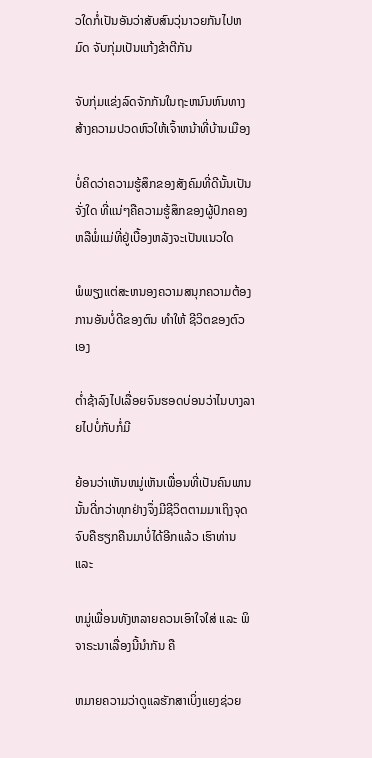ວໃດກໍ່ເປັນອັນວ່າສັບສົນວຸ່ນາວຍກັນໄປຫມົດ ຈັບກຸ່ມເປັນແກ້ງຂ້າຕີກັນ

ຈັບກຸ່ມແຂ່ງລົດຈັກກັນໃນຖະຫນົນຫົນທາງສ້າງຄວາມປວດຫົວໃຫ້ເຈົ້າຫນ້າທີ່ບ້ານເມືອງ

ບໍ່ຄິດວ່າຄວາມຮູ້ສຶກຂອງສັງຄົມທີ່ດີນັ້ນເປັນຈັ່ງໃດ ທີ່ແນ່ໆຄືຄວາມຮູ້ສຶກຂອງຜູ້ປົກຄອງ ຫລືພໍ່ແມ່ທີ່ຢູ່ເບື້ອງຫລັງຈະເປັນແນວໃດ

ພໍພຽງແຕ່ສະຫນອງຄວາມສນຸກຄວາມຕ້ອງການອັນບໍ່ດີຂອງຕົນ ທຳໃຫ້ ຊີວິຕຂອງຕົວເອງ

ຕ່ຳຊ້າລົງໄປເລື່ອຍຈົນຮອດບ່ອນວ່າໄນບາງລາຍໄປບໍ່ກັບກໍ່ມີ

ຍ້ອນວ່າເຫັນຫມູ່ເຫັນເພື່ອນທີ່ເປັນຄົນພານນັ້ນດີ່ກວ່າທຸກຢ່າງຈຶ່ງມີຊີວິຕຕາມມາເຖິງຈຸດຈົບຄືຮຽກຄືນມາບໍ່ໄດ້ອີກແລ້ວ ເຮົາທ່ານ ແລະ

ຫມູ່ເພື່ອນທັງຫລາຍຄວນເອົາໃຈໃສ່ ແລະ ພິຈາຣະນາເລື່ອງນີ້ນຳກັນ ຄື

ຫມາຍຄວາມວ່າດູແລຮັກສາເບິ່ງແຍງຊ່ວຍ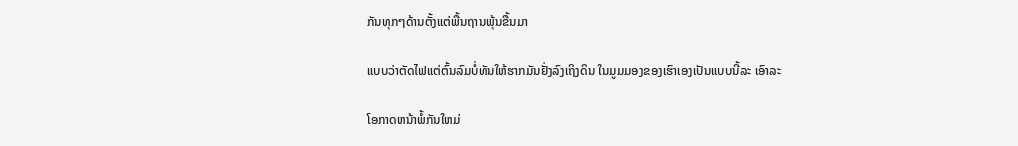ກັນທຸກໆດ້ານຕັ້ງແຕ່ພື້ນຖານພຸ້ນຂື້ນມາ

ແບບວ່າຕັດໄຟແຕ່ຕົ້ນລົມບໍ່ທັນໃຫ້ຮາກມັນຢັ່ງລົງເຖິງດິນ ໃນມູມມອງຂອງເຮົາເອງເປັນແບບນີ້ລະ ເອົາລະ

ໂອກາດຫນ້າພໍ້ກັນໃຫມ່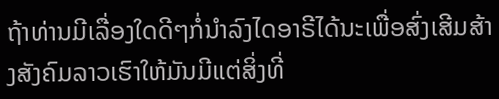ຖ້າທ່ານມີເລື່ອງໃດດີໆກໍ່ນຳລົງໄດອາຣີໄດ້ນະເພື່ອສົ່ງເສີມສ້າງສັງຄົມລາວເຮົາໃຫ້ມັນມີແຕ່ສິ່ງທີ່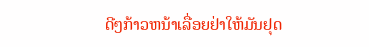ດີໆກ້າວຫນ້າເລື່ອຍຢ່າໃຫ້ມັນຢຸດ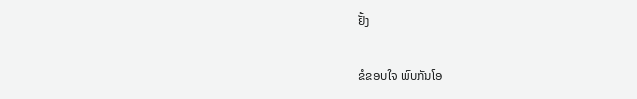ຢັ້ງ

ຂໍຂອບໃຈ ພົບກັນໂອ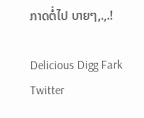ກາດຕໍ່ໄປ ບາຍໆ,.,.!

Delicious Digg Fark Twitter